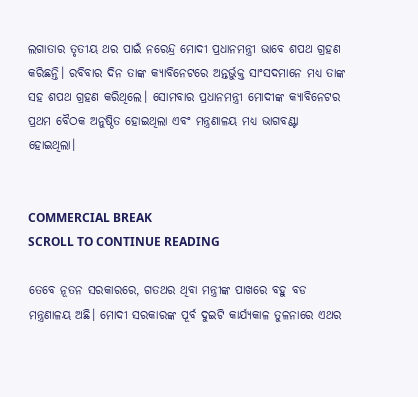ଲଗାତାର ତୃତୀୟ ଥର ପାଇଁ ନରେନ୍ଦ୍ର ମୋଦୀ ପ୍ରଧାନମନ୍ତ୍ରୀ ଭାବେ ଶପଥ ଗ୍ରହଣ କରିଛନ୍ତି। ରବିବାର ଦିନ ତାଙ୍କ କ୍ୟାବିନେଟରେ ଅନ୍ତର୍ଭୁକ୍ତ ସାଂସଦମାନେ ମଧ୍ୟ ତାଙ୍କ ସହ ଶପଥ ଗ୍ରହଣ କରିଥିଲେ। ସୋମବାର ପ୍ରଧାନମନ୍ତ୍ରୀ ମୋଦୀଙ୍କ କ୍ୟାବିନେଟର ପ୍ରଥମ ବୈଠକ ଅନୁଷ୍ଠିତ ହୋଇଥିଲା ଏବଂ ମନ୍ତ୍ରଣାଳୟ ମଧ୍ୟ ଭାଗବଣ୍ଟା ହୋଇଥିଲା।


COMMERCIAL BREAK
SCROLL TO CONTINUE READING

ତେବେ ନୂତନ ସରକାରରେ, ଗତଥର ଥିବା ମନ୍ତ୍ରୀଙ୍କ ପାଖରେ ବହୁ ବଡ ମନ୍ତ୍ରଣାଳୟ ଅଛି। ମୋଦୀ ସରକାରଙ୍କ ପୂର୍ବ ଦୁଇଟି କାର୍ଯ୍ୟକାଳ ତୁଳନାରେ ଏଥର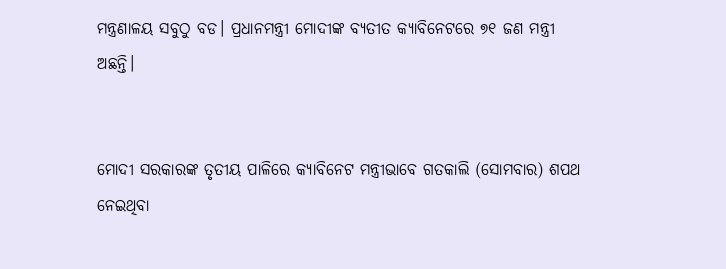ମନ୍ତ୍ରଣାଳୟ ସବୁଠୁ ବଡ। ପ୍ରଧାନମନ୍ତ୍ରୀ ମୋଦୀଙ୍କ ବ୍ୟତୀତ କ୍ୟାବିନେଟରେ ୭୧ ଜଣ ମନ୍ତ୍ରୀ ଅଛନ୍ତି।


ମୋଦୀ ସରକାରଙ୍କ ତୃତୀୟ ପାଳିରେ କ୍ୟାବିନେଟ ମନ୍ତ୍ରୀଭାବେ ଗତକାଲି (ସୋମବାର) ଶପଥ ନେଇଥିବା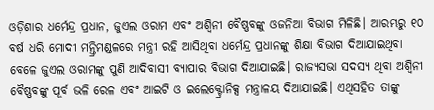ଓଡ଼ିଶାର ଧର୍ମେନ୍ଦ୍ର ପ୍ରଧାନ, ଜୁଏଲ ଓରାମ ଏବଂ ଅଶ୍ବିନୀ ବୈଷ୍ଣବଙ୍କୁ ଓଜନିଆ ବିଭାଗ ମିଳିଛି। ଆରମ୍ଭରୁ ୧୦ ବର୍ଷ ଧରି ମୋଦୀ ମନ୍ତ୍ରିମଣ୍ଡଳରେ ମନ୍ତ୍ରୀ ରହି ଆସିଥିବା ଧର୍ମେନ୍ଦ୍ର ପ୍ରଧାନଙ୍କୁ ଶିକ୍ଷା ବିଭାଗ ଦିଆଯାଇଥିବା ବେଳେ ଜୁଏଲ ଓରାମଙ୍କୁ ପୁଣି ଆଦିବାସୀ ବ୍ୟାପାର ବିଭାଗ ଦିଆଯାଇଛି। ରାଜ୍ୟସଭା ସଦସ୍ୟ ଥିବା ଅଶ୍ବିନୀ ବୈଷ୍ଣବଙ୍କୁ ପୂର୍ବ ଭଳି ରେଳ ଏବଂ ଆଇଟି ଓ ‌ଇଲେକ୍ଟ୍ରୋନିକ୍ସ ମନ୍ତ୍ରାଳୟ ଦିଆଯାଇଛି। ଏଥିସହିତ ତାଙ୍କୁ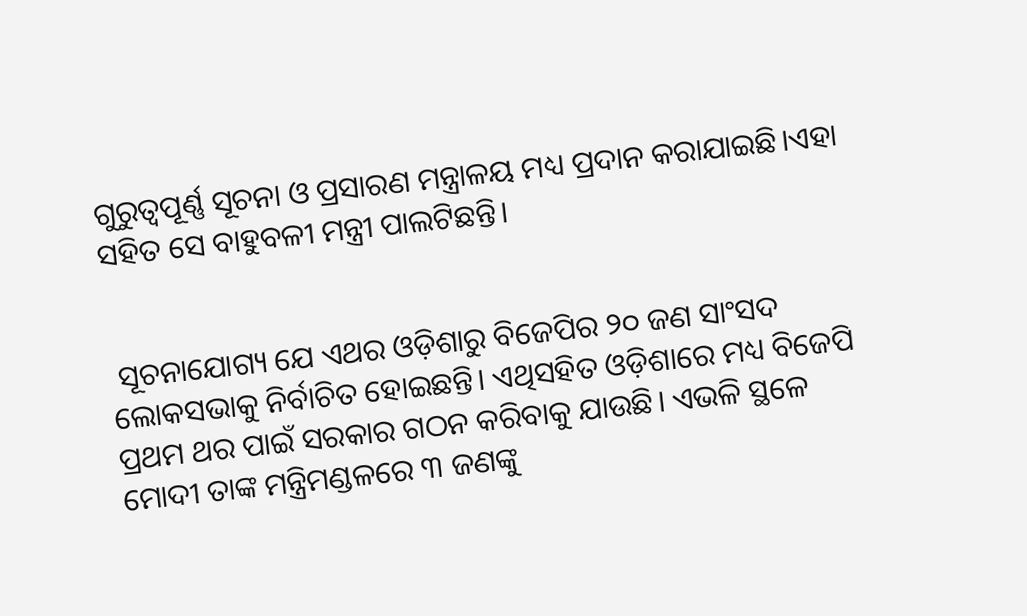ଗୁରୁତ୍ବପୂର୍ଣ୍ଣ ସୂଚନା ଓ ପ୍ରସାରଣ ମନ୍ତ୍ରାଳୟ ମଧ୍ୟ ପ୍ରଦାନ କରାଯାଇଛି।ଏହା ସହିତ ସେ ବାହୁବଳୀ ମନ୍ତ୍ରୀ ପାଲଟିଛନ୍ତି।


 ସୂଚନାଯୋଗ୍ୟ ଯେ ଏଥର ଓଡ଼ିଶାରୁ ବିଜେପିର ୨୦ ଜଣ ସାଂସଦ ଲୋକସଭାକୁ ନିର୍ବାଚିତ ହୋଇଛନ୍ତି। ଏଥିସହିତ ଓଡ଼ିଶାରେ ମଧ୍ୟ ବିଜେପି ପ୍ରଥମ ଥର ପାଇଁ ସରକାର ଗଠନ କରିବାକୁ ଯାଉଛି। ଏଭଳି ସ୍ଥଳେ ମୋଦୀ ତାଙ୍କ ମନ୍ତ୍ରିମଣ୍ଡଳରେ ୩ ଜଣଙ୍କୁ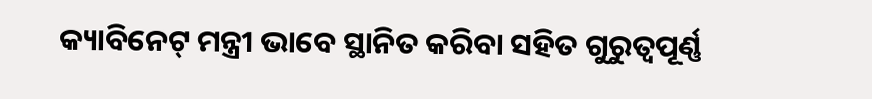କ୍ୟାବିନେଟ୍ ମନ୍ତ୍ରୀ ଭାବେ ସ୍ଥାନିତ କରିବା ସହିତ ଗୁରୁତ୍ବପୂର୍ଣ୍ଣ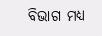ବିଭାଗ ମଧ୍ୟ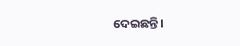ଦେଇଛନ୍ତି।